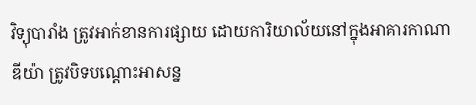វិទ្យុបារាំង ត្រូវអាក់ខានការផ្សាយ ដោយការិយាល័យនៅក្នុងអាគារកាណាឌីយ៉ា ត្រូវបិទបណ្តោះអាសន្ន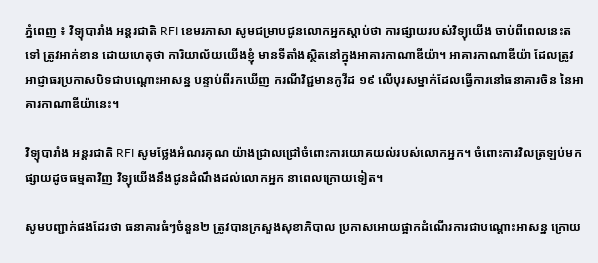ភ្នំពេញ ៖ វិទ្យុបារាំង អន្តរជាតិ RFI ខេមរភាសា សូមជម្រាបជូនលោកអ្នកស្តាប់ថា ការផ្សាយរបស់វិទ្យុយើង ចាប់ពីពេលនេះតទៅ ត្រូវអាក់ខាន ដោយហេតុថា ការិយាល័យយើងខ្ញុំ មានទីតាំងស្ថិតនៅក្នុងអាគារកាណាឌីយ៉ា។ អាគារកាណាឌីយ៉ា ដែលត្រូវអាជ្ញាធរប្រកាសបិទជាបណ្តោះអាសន្ន បន្ទាប់ពីរកឃើញ ករណីវិជ្ជមានកូវីដ ១៩ លើបុរសម្នាក់ដែលធ្វើការនៅធនាគារចិន នៃអាគារកាណាឌីយ៉ានេះ។

វិទ្យុបារាំង អន្តរជាតិ RFI សូមថ្លែងអំណរគុណ យ៉ាងជ្រាលជ្រៅចំពោះការយោគយល់របស់លោកអ្នក។ ចំពោះការវិលត្រឡប់មកផ្សាយដូចធម្មតាវិញ វិទ្យុយើងនឹងជូនដំណឹងដល់លោកអ្នក នាពេលក្រោយទៀត។

សូមបញ្ជាក់ផងដែរថា ធនាគារធំៗចំនួន២ ត្រូវបានក្រសួងសុខាភិបាល ប្រកាសអោយផ្អាកដំណើរការជាបណ្តោះអាសន្ន ក្រោយ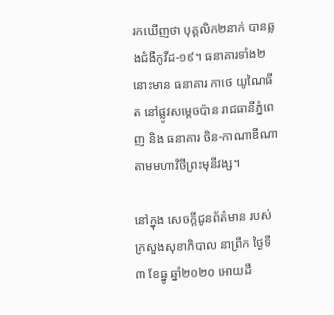រកឃើញថា បុគ្គលិក២នាក់ បានឆ្លងជំងឺកូវីដ-១៩។ ធនាគារទាំង២នោះមាន ធនាគារ កាថេ យូណៃធីត នៅផ្លូវសម្តេចប៉ាន រាជធានីភ្នំពេញ និង ធនាគារ ចិន-កាណាឌីណា តាមមហាវិថីព្រះមុនីវង្ស។

នៅក្នុង សេចក្តីជូនព័ត៌មាន របស់ ក្រសួងសុខាភិបាល នាព្រឹក ថ្ងៃទី៣ ខែធ្នូ ឆ្នាំ២០២០ អោយដឹ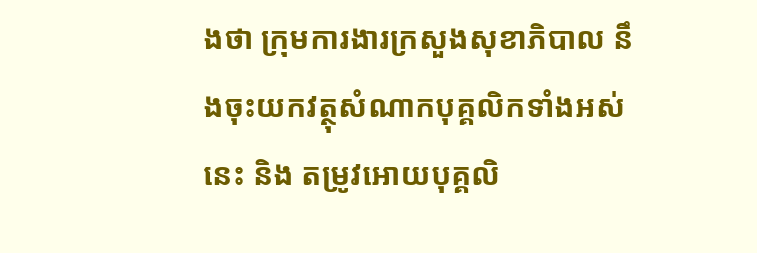ងថា ក្រុមការងារក្រសួងសុខាភិបាល នឹងចុះយកវត្ថុសំណាកបុគ្គលិកទាំងអស់នេះ និង តម្រូវអោយបុគ្គលិ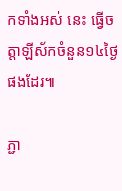កទាំងអស់ នេះ ធ្វើចត្តាឡីស័កចំនួន១៤ថ្ងៃ ផងដែរ៕

ភ្ជា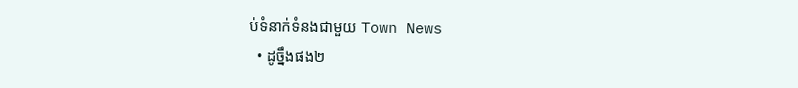ប់ទំនាក់ទំនងជាមួយ Town News
  • ដូច្នឹងផង២